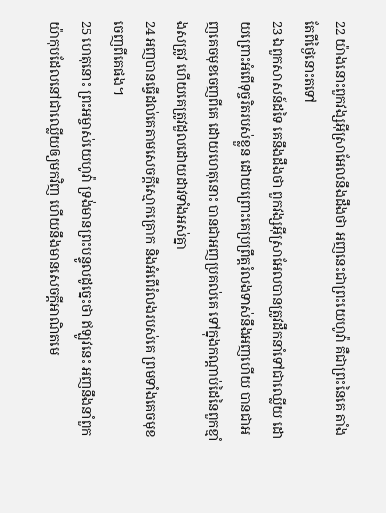22 យ៉ាងនោះពួកវង្សអ៊ីស្រាអែលនឹងដឹងថា អញនេះជាព្រះយេហូវ៉ា គឺជាព្រះនៃគេ តាំងតែពីថ្ងៃនោះតទៅ
23 ឯពួកសាសន៍ដទៃ គេនឹងដឹងថា ពួកវង្សអ៊ីស្រាអែលបានត្រូវដឹកនាំទៅជាឈ្លើយ ដោយព្រោះអំពើទុច្ចរិតរបស់ខ្លួន ដោយព្រោះគេប្រព្រឹត្តរំលងទាស់នឹងអញហើយ បានជាអញគេចមុខចេញពីគេ ដោយហេតុនោះ បានជាអញប្រគល់គេ ទៅក្នុងកណ្តាប់ដៃនៃពួកខ្មាំងសត្រូវ ហើយគេត្រូវដួលដោយដាវទាំងអស់គ្នា
24 អញបានធ្វើដល់គេតាមសេចក្ដីស្មោកគ្រោក និងអំពើរំលងរបស់គេ ព្រមទាំងគេចមុខចេញពីគេផង។
25 ហេតុនោះ ព្រះអម្ចាស់យេហូវ៉ា ទ្រង់មានព្រះបន្ទូលដូច្នេះថា ឥឡូវនេះ អញនឹងនាំពួកយ៉ាកុបដែលនៅជាឈ្លើយឲ្យមកវិញ ហើយនឹងមានសេចក្ដីអាណិតមេ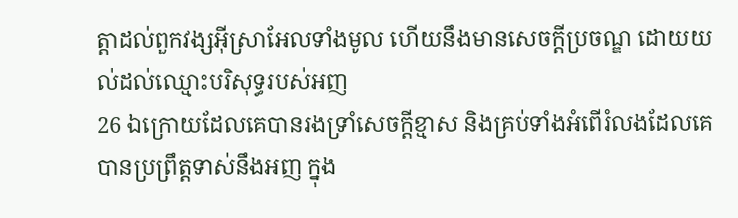ត្តាដល់ពួកវង្សអ៊ីស្រាអែលទាំងមូល ហើយនឹងមានសេចក្ដីប្រចណ្ឌ ដោយយល់ដល់ឈ្មោះបរិសុទ្ធរបស់អញ
26 ឯក្រោយដែលគេបានរងទ្រាំសេចក្ដីខ្មាស និងគ្រប់ទាំងអំពើរំលងដែលគេបានប្រព្រឹត្តទាស់នឹងអញ ក្នុង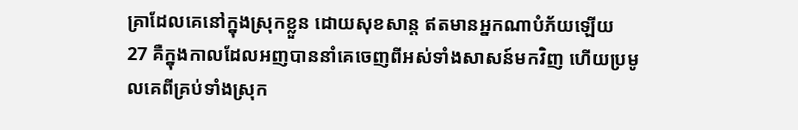គ្រាដែលគេនៅក្នុងស្រុកខ្លួន ដោយសុខសាន្ត ឥតមានអ្នកណាបំភ័យឡើយ
27 គឺក្នុងកាលដែលអញបាននាំគេចេញពីអស់ទាំងសាសន៍មកវិញ ហើយប្រមូលគេពីគ្រប់ទាំងស្រុក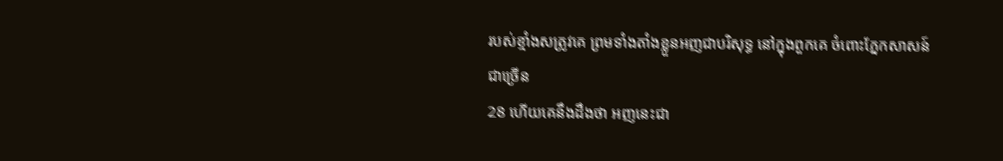របស់ខ្មាំងសត្រូវគេ ព្រមទាំងតាំងខ្លួនអញជាបរិសុទ្ធ នៅក្នុងពួកគេ ចំពោះភ្នែកសាសន៍ជាច្រើន
28 ហើយគេនឹងដឹងថា អញនេះជា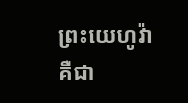ព្រះយេហូវ៉ា គឺជា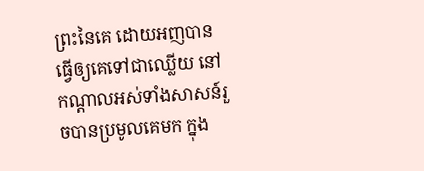ព្រះនៃគេ ដោយអញបានធ្វើឲ្យគេទៅជាឈ្លើយ នៅកណ្តាលអស់ទាំងសាសន៍រួចបានប្រមូលគេមក ក្នុង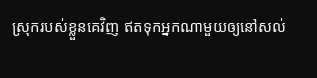ស្រុករបស់ខ្លួនគេវិញ ឥតទុកអ្នកណាមួយឲ្យនៅសល់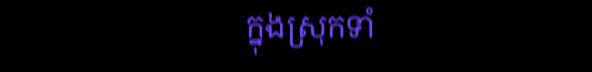ក្នុងស្រុកទាំ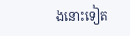ងនោះទៀត